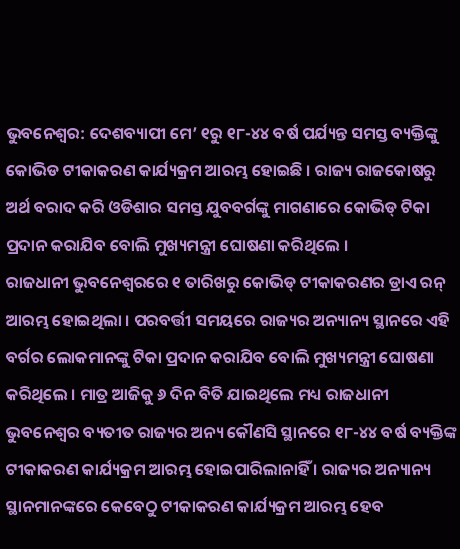ଭୁବନେଶ୍ବର: ଦେଶବ୍ୟାପୀ ମେ’ ୧ରୁ ୧୮-୪୪ ବର୍ଷ ପର୍ଯ୍ୟନ୍ତ ସମସ୍ତ ବ୍ୟକ୍ତିଙ୍କୁ କୋଭିଡ ଟୀକାକରଣ କାର୍ଯ୍ୟକ୍ରମ ଆରମ୍ଭ ହୋଇଛି । ରାଜ୍ୟ ରାଜକୋଷରୁ ଅର୍ଥ ବରାଦ କରି ଓଡିଶାର ସମସ୍ତ ଯୁବବର୍ଗଙ୍କୁ ମାଗଣାରେ କୋଭିଡ୍ ଟିକା ପ୍ରଦାନ କରାଯିବ ବୋଲି ମୁଖ୍ୟମନ୍ତ୍ରୀ ଘୋଷଣା କରିଥିଲେ ।
ରାଜଧାନୀ ଭୁବନେଶ୍ବରରେ ୧ ତାରିଖରୁ କୋଭିଡ୍ ଟୀକାକରଣର ଡ୍ରାଏ ରନ୍ ଆରମ୍ଭ ହୋଇଥିଲା । ପରବର୍ତ୍ତୀ ସମୟରେ ରାଜ୍ୟର ଅନ୍ୟାନ୍ୟ ସ୍ଥାନରେ ଏହି ବର୍ଗର ଲୋକମାନଙ୍କୁ ଟିକା ପ୍ରଦାନ କରାଯିବ ବୋଲି ମୁଖ୍ୟମନ୍ତ୍ରୀ ଘୋଷଣା କରିଥିଲେ । ମାତ୍ର ଆଜିକୁ ୬ ଦିନ ବିତି ଯାଇଥିଲେ ମଧ୍ୟ ରାଜଧାନୀ ଭୁବନେଶ୍ଵର ବ୍ୟତୀତ ରାଜ୍ୟର ଅନ୍ୟ କୌଣସି ସ୍ଥାନରେ ୧୮-୪୪ ବର୍ଷ ବ୍ୟକ୍ତିଙ୍କ ଟୀକାକରଣ କାର୍ଯ୍ୟକ୍ରମ ଆରମ୍ଭ ହୋଇପାରିଲାନାହିଁ । ରାଜ୍ୟର ଅନ୍ୟାନ୍ୟ ସ୍ଥାନମାନଙ୍କରେ କେବେଠୁ ଟୀକାକରଣ କାର୍ଯ୍ୟକ୍ରମ ଆରମ୍ଭ ହେବ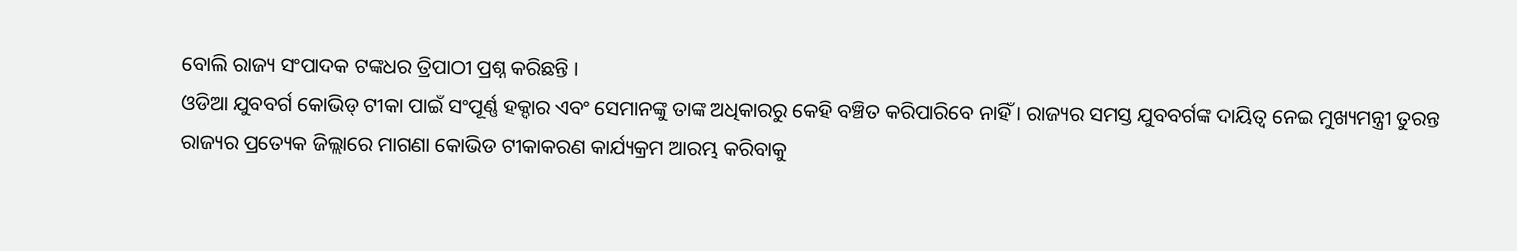ବୋଲି ରାଜ୍ୟ ସଂପାଦକ ଟଙ୍କଧର ତ୍ରିପାଠୀ ପ୍ରଶ୍ନ କରିଛନ୍ତି ।
ଓଡିଆ ଯୁବବର୍ଗ କୋଭିଡ୍ ଟୀକା ପାଇଁ ସଂପୂର୍ଣ୍ଣ ହକ୍ଦାର ଏବଂ ସେମାନଙ୍କୁ ତାଙ୍କ ଅଧିକାରରୁ କେହି ବଞ୍ଚିତ କରିପାରିବେ ନାହିଁ । ରାଜ୍ୟର ସମସ୍ତ ଯୁବବର୍ଗଙ୍କ ଦାୟିତ୍ବ ନେଇ ମୁଖ୍ୟମନ୍ତ୍ରୀ ତୁରନ୍ତ ରାଜ୍ୟର ପ୍ରତ୍ୟେକ ଜିଲ୍ଲାରେ ମାଗଣା କୋଭିଡ ଟୀକାକରଣ କାର୍ଯ୍ୟକ୍ରମ ଆରମ୍ଭ କରିବାକୁ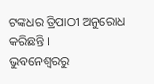ଟଙ୍କଧର ତ୍ରିପାଠୀ ଅନୁରୋଧ କରିଛନ୍ତି ।
ଭୁବନେଶ୍ବରରୁ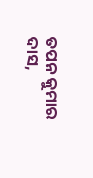ତପନ କୁମାର ଦାସ,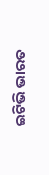ଇଟିଭି ଭାରତ